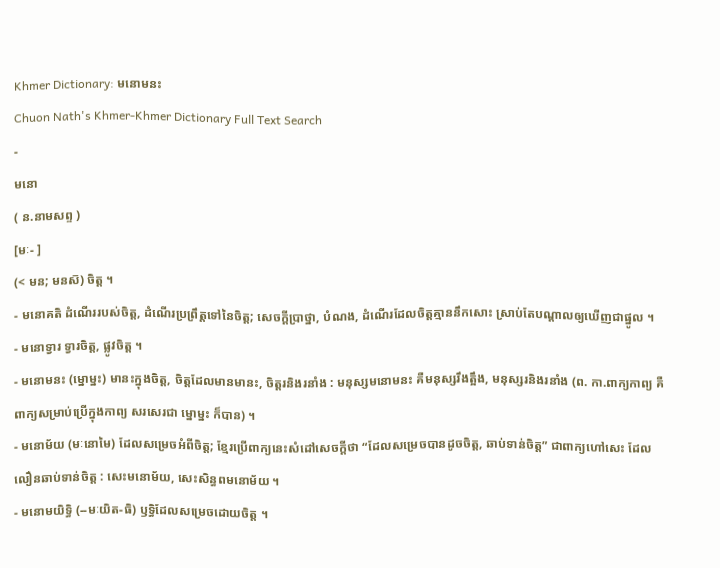Khmer Dictionary: មនោមនះ
Chuon Nath's Khmer-Khmer Dictionary Full Text Search
-
មនោ
( ន.នាមសព្ទ )
[មៈ- ]
(< មន; មនស៑) ចិត្ត ។
- មនោគតិ ដំណើររបស់ចិត្ត, ដំណើរប្រព្រឹត្តទៅនៃចិត្ត; សេចក្ដីប្រាថ្នា, បំណង, ដំណើរដែលចិត្តគ្មាននឹកសោះ ស្រាប់តែបណ្ដាលឲ្យឃើញជាផ្នូល ។
- មនោទ្វារ ទ្វារចិត្ត, ផ្លូវចិត្ត ។
- មនោមនះ (ម្នោម្នះ) មានះក្នុងចិត្ត, ចិត្តដែលមានមានះ, ចិត្តរនិងរនាំង : មនុស្សមនោមនះ គឺមនុស្សរឹងត្អឹង, មនុស្សរនិងរនាំង (ព. កា.ពាក្យកាព្យ គឺពាក្យសម្រាប់ប្រើក្នុងកាព្យ សរសេរជា ម្នោម្នះ ក៏បាន) ។
- មនោម័យ (មៈនោមៃ) ដែលសម្រេចអំពីចិត្ត; ខ្មែរប្រើពាក្យនេះសំដៅសេចក្ដីថា “ដែលសម្រេចបានដូចចិត្ត, ឆាប់ទាន់ចិត្ត” ជាពាក្យហៅសេះ ដែលលឿនឆាប់ទាន់ចិត្ត : សេះមនោម័យ, សេះសិន្ធពមនោម័យ ។
- មនោមយិទ្ធិ (--មៈយិត-ធិ) ឫទ្ធិដែលសម្រេចដោយចិត្ត ។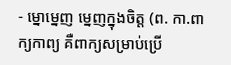- ម្នោម្នេញ ម្នេញក្នុងចិត្ត (ព. កា.ពាក្យកាព្យ គឺពាក្យសម្រាប់ប្រើ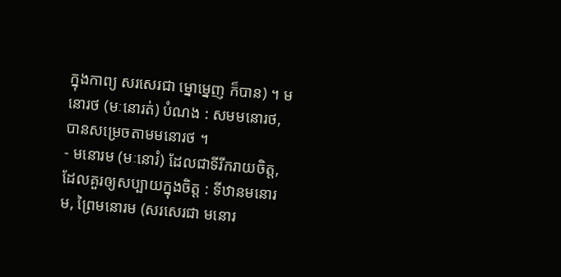ក្នុងកាព្យ សរសេរជា ម្នោម្នេញ ក៏បាន) ។ មនោរថ (មៈនោរត់) បំណង : សមមនោរថ, បានសម្រេចតាមមនោរថ ។
- មនោរម (មៈនោរំ) ដែលជាទីរីករាយចិត្ត, ដែលគួរឲ្យសប្បាយក្នុងចិត្ត : ទីឋានមនោរម, ព្រៃមនោរម (សរសេរជា មនោរ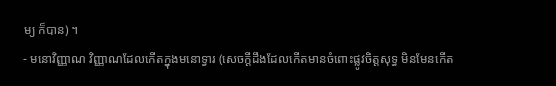ម្យ ក៏បាន) ។
- មនោវិញ្ញាណ វិញ្ញាណដែលកើតក្នុងមនោទ្វារ (សេចក្ដីដឹងដែលកើតមានចំពោះផ្លូវចិត្តសុទ្ធ មិនមែនកើត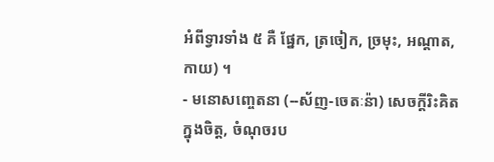អំពីទ្វារទាំង ៥ គឺ ផ្នែក, ត្រចៀក, ច្រមុះ, អណ្ដាត, កាយ) ។
- មនោសញ្ចេតនា (--ស័ញ-ចេតៈន៉ា) សេចក្ដីរិះគិតក្នុងចិត្ត, ចំណុចរប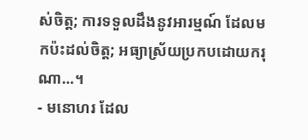ស់ចិត្ត; ការទទួលដឹងនូវអារម្មណ៍ ដែលមកប៉ះដល់ចិត្ត; អធ្យាស្រ័យប្រកបដោយករុណា...។
- មនោហរ ដែល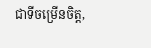ជាទីចម្រើនចិត្ត,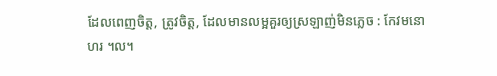ដែលពេញចិត្ត, ត្រូវចិត្ត, ដែលមានលម្អគួរឲ្យស្រឡាញ់មិនភ្លេច : កែវមនោហរ ។ល។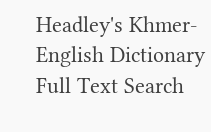Headley's Khmer-English Dictionary Full Text Search